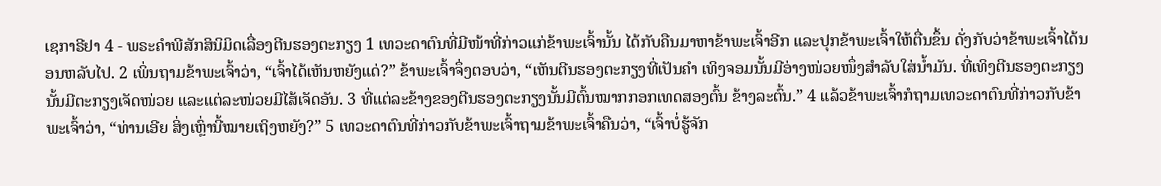ເຊກາຣີຢາ 4 - ພຣະຄຳພີສັກສິນິມິດເລື່ອງຕີນຮອງຕະກຽງ 1 ເທວະດາຕົນທີ່ມີໜ້າທີ່ກ່າວແກ່ຂ້າພະເຈົ້ານັ້ນ ໄດ້ກັບຄືນມາຫາຂ້າພະເຈົ້າອີກ ແລະປຸກຂ້າພະເຈົ້າໃຫ້ຕື່ນຂຶ້ນ ດັ່ງກັບວ່າຂ້າພະເຈົ້າໄດ້ນອນຫລັບໄປ. 2 ເພິ່ນຖາມຂ້າພະເຈົ້າວ່າ, “ເຈົ້າໄດ້ເຫັນຫຍັງແດ່?” ຂ້າພະເຈົ້າຈຶ່ງຕອບວ່າ, “ເຫັນຕີນຮອງຕະກຽງທີ່ເປັນຄຳ ເທິງຈອມນັ້ນມີອ່າງໜ່ວຍໜຶ່ງສຳລັບໃສ່ນໍ້າມັນ. ທີ່ເທິງຕີນຮອງຕະກຽງນັ້ນມີຕະກຽງເຈັດໜ່ວຍ ແລະແຕ່ລະໜ່ວຍມີໄສ້ເຈັດອັນ. 3 ທີ່ແຕ່ລະຂ້າງຂອງຕີນຮອງຕະກຽງນັ້ນມີຕົ້ນໝາກກອກເທດສອງຕົ້ນ ຂ້າງລະຕົ້ນ.” 4 ແລ້ວຂ້າພະເຈົ້າກໍຖາມເທວະດາຕົນທີ່ກ່າວກັບຂ້າພະເຈົ້າວ່າ, “ທ່ານເອີຍ ສິ່ງເຫຼົ່ານີ້ໝາຍເຖິງຫຍັງ?” 5 ເທວະດາຕົນທີ່ກ່າວກັບຂ້າພະເຈົ້າຖາມຂ້າພະເຈົ້າຄືນວ່າ, “ເຈົ້າບໍ່ຮູ້ຈັກ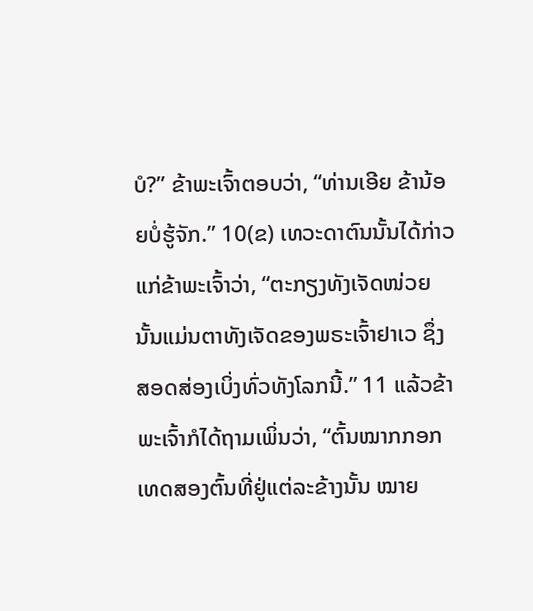ບໍ?” ຂ້າພະເຈົ້າຕອບວ່າ, “ທ່ານເອີຍ ຂ້ານ້ອຍບໍ່ຮູ້ຈັກ.” 10(ຂ) ເທວະດາຕົນນັ້ນໄດ້ກ່າວແກ່ຂ້າພະເຈົ້າວ່າ, “ຕະກຽງທັງເຈັດໜ່ວຍນັ້ນແມ່ນຕາທັງເຈັດຂອງພຣະເຈົ້າຢາເວ ຊຶ່ງສອດສ່ອງເບິ່ງທົ່ວທັງໂລກນີ້.” 11 ແລ້ວຂ້າພະເຈົ້າກໍໄດ້ຖາມເພິ່ນວ່າ, “ຕົ້ນໝາກກອກເທດສອງຕົ້ນທີ່ຢູ່ແຕ່ລະຂ້າງນັ້ນ ໝາຍ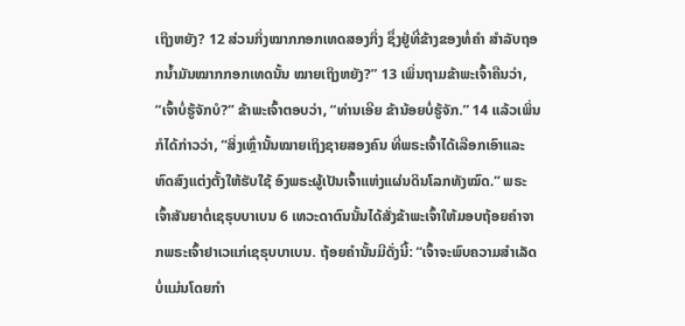ເຖິງຫຍັງ? 12 ສ່ວນກິ່ງໝາກກອກເທດສອງກິ່ງ ຊຶ່ງຢູ່ທີ່ຂ້າງຂອງທໍ່ຄຳ ສຳລັບຖອກນໍ້າມັນໝາກກອກເທດນັ້ນ ໝາຍເຖິງຫຍັງ?” 13 ເພິ່ນຖາມຂ້າພະເຈົ້າຄືນວ່າ, “ເຈົ້າບໍ່ຮູ້ຈັກບໍ?” ຂ້າພະເຈົ້າຕອບວ່າ, “ທ່ານເອີຍ ຂ້ານ້ອຍບໍ່ຮູ້ຈັກ.” 14 ແລ້ວເພິ່ນກໍໄດ້ກ່າວວ່າ, “ສິ່ງເຫຼົ່ານັ້ນໝາຍເຖິງຊາຍສອງຄົນ ທີ່ພຣະເຈົ້າໄດ້ເລືອກເອົາແລະຫົດສົງແຕ່ງຕັ້ງໃຫ້ຮັບໃຊ້ ອົງພຣະຜູ້ເປັນເຈົ້າແຫ່ງແຜ່ນດິນໂລກທັງໝົດ.” ພຣະເຈົ້າສັນຍາຕໍ່ເຊຣຸບບາເບນ 6 ເທວະດາຕົນນັ້ນໄດ້ສັ່ງຂ້າພະເຈົ້າໃຫ້ມອບຖ້ອຍຄຳຈາກພຣະເຈົ້າຢາເວແກ່ເຊຣຸບບາເບນ. ຖ້ອຍຄຳນັ້ນມີດັ່ງນີ້: “ເຈົ້າຈະພົບຄວາມສຳເລັດ ບໍ່ແມ່ນໂດຍກຳ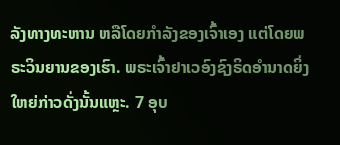ລັງທາງທະຫານ ຫລືໂດຍກຳລັງຂອງເຈົ້າເອງ ແຕ່ໂດຍພຣະວິນຍານຂອງເຮົາ. ພຣະເຈົ້າຢາເວອົງຊົງຣິດອຳນາດຍິ່ງໃຫຍ່ກ່າວດັ່ງນັ້ນແຫຼະ. 7 ອຸບ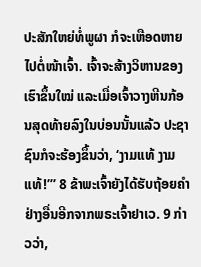ປະສັກໃຫຍ່ທໍ່ພູຜາ ກໍຈະເຫືອດຫາຍໄປຕໍ່ໜ້າເຈົ້າ. ເຈົ້າຈະສ້າງວິຫານຂອງເຮົາຂຶ້ນໃໝ່ ແລະເມື່ອເຈົ້າວາງຫີນກ້ອນສຸດທ້າຍລົງໃນບ່ອນນັ້ນແລ້ວ ປະຊາຊົນກໍຈະຮ້ອງຂຶ້ນວ່າ, ‘ງາມແທ້ ງາມແທ້!”’ 8 ຂ້າພະເຈົ້າຍັງໄດ້ຮັບຖ້ອຍຄຳຢ່າງອື່ນອີກຈາກພຣະເຈົ້າຢາເວ. 9 ກ່າວວ່າ,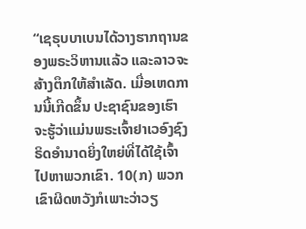“ເຊຣຸບບາເບນໄດ້ວາງຮາກຖານຂອງພຣະວິຫານແລ້ວ ແລະລາວຈະສ້າງຕຶກໃຫ້ສຳເລັດ. ເມື່ອເຫດການນີ້ເກີດຂຶ້ນ ປະຊາຊົນຂອງເຮົາຈະຮູ້ວ່າແມ່ນພຣະເຈົ້າຢາເວອົງຊົງຣິດອຳນາດຍິ່ງໃຫຍ່ທີ່ໄດ້ໃຊ້ເຈົ້າໄປຫາພວກເຂົາ. 10(ກ) ພວກເຂົາຜິດຫວັງກໍເພາະວ່າວຽ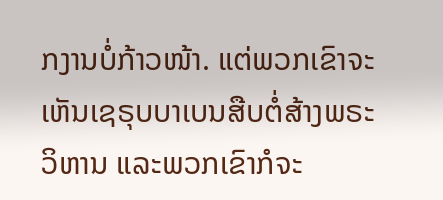ກງານບໍ່ກ້າວໜ້າ. ແຕ່ພວກເຂົາຈະເຫັນເຊຣຸບບາເບນສືບຕໍ່ສ້າງພຣະວິຫານ ແລະພວກເຂົາກໍຈະ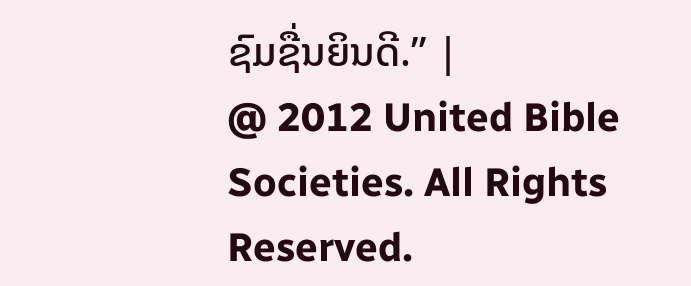ຊົມຊື່ນຍິນດີ.” |
@ 2012 United Bible Societies. All Rights Reserved.